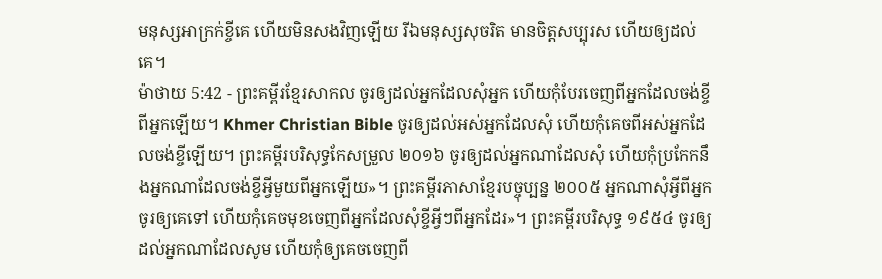មនុស្សអាក្រក់ខ្ចីគេ ហើយមិនសងវិញឡើយ រីឯមនុស្សសុចរិត មានចិត្តសប្បុរស ហើយឲ្យដល់គេ។
ម៉ាថាយ 5:42 - ព្រះគម្ពីរខ្មែរសាកល ចូរឲ្យដល់អ្នកដែលសុំអ្នក ហើយកុំបែរចេញពីអ្នកដែលចង់ខ្ចីពីអ្នកឡើយ។ Khmer Christian Bible ចូរឲ្យដល់អស់អ្នកដែលសុំ ហើយកុំគេចពីអស់អ្នកដែលចង់ខ្ចីឡើយ។ ព្រះគម្ពីរបរិសុទ្ធកែសម្រួល ២០១៦ ចូរឲ្យដល់អ្នកណាដែលសុំ ហើយកុំប្រកែកនឹងអ្នកណាដែលចង់ខ្ចីអ្វីមួយពីអ្នកឡើយ»។ ព្រះគម្ពីរភាសាខ្មែរបច្ចុប្បន្ន ២០០៥ អ្នកណាសុំអ្វីពីអ្នក ចូរឲ្យគេទៅ ហើយកុំគេចមុខចេញពីអ្នកដែលសុំខ្ចីអ្វីៗពីអ្នកដែរ»។ ព្រះគម្ពីរបរិសុទ្ធ ១៩៥៤ ចូរឲ្យដល់អ្នកណាដែលសូម ហើយកុំឲ្យគេចចេញពី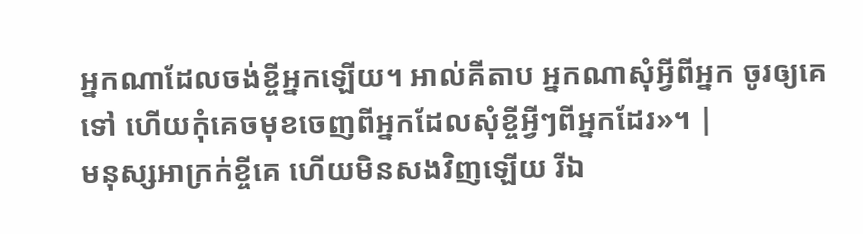អ្នកណាដែលចង់ខ្ចីអ្នកឡើយ។ អាល់គីតាប អ្នកណាសុំអ្វីពីអ្នក ចូរឲ្យគេទៅ ហើយកុំគេចមុខចេញពីអ្នកដែលសុំខ្ចីអ្វីៗពីអ្នកដែរ»។ |
មនុស្សអាក្រក់ខ្ចីគេ ហើយមិនសងវិញឡើយ រីឯ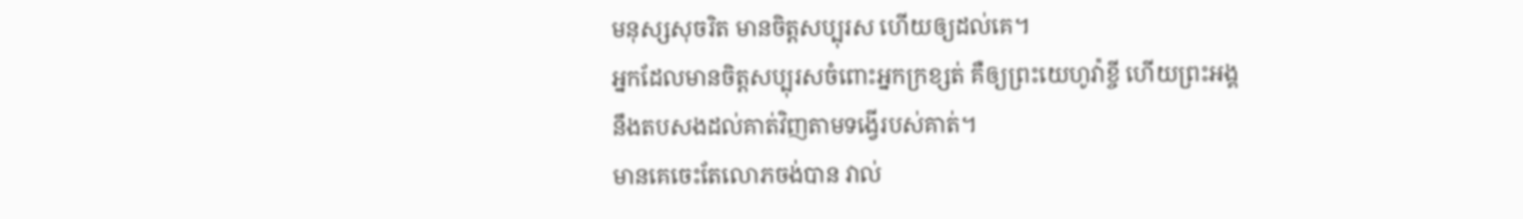មនុស្សសុចរិត មានចិត្តសប្បុរស ហើយឲ្យដល់គេ។
អ្នកដែលមានចិត្តសប្បុរសចំពោះអ្នកក្រខ្សត់ គឺឲ្យព្រះយេហូវ៉ាខ្ចី ហើយព្រះអង្គនឹងតបសងដល់គាត់វិញតាមទង្វើរបស់គាត់។
មានគេចេះតែលោភចង់បាន វាល់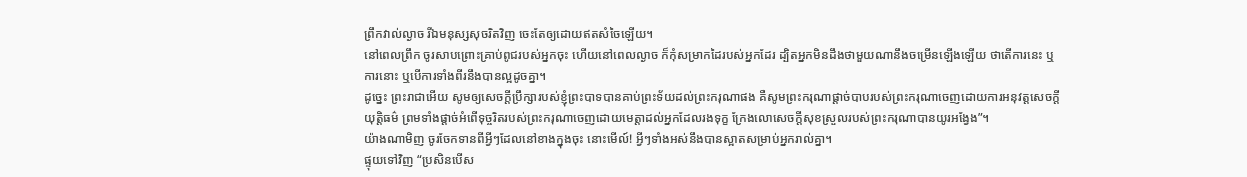ព្រឹកវាល់ល្ងាច រីឯមនុស្សសុចរិតវិញ ចេះតែឲ្យដោយឥតសំចៃឡើយ។
នៅពេលព្រឹក ចូរសាបព្រោះគ្រាប់ពូជរបស់អ្នកចុះ ហើយនៅពេលល្ងាច ក៏កុំសម្រាកដៃរបស់អ្នកដែរ ដ្បិតអ្នកមិនដឹងថាមួយណានឹងចម្រើនឡើងឡើយ ថាតើការនេះ ឬការនោះ ឬបើការទាំងពីរនឹងបានល្អដូចគ្នា។
ដូច្នេះ ព្រះរាជាអើយ សូមឲ្យសេចក្ដីប្រឹក្សារបស់ខ្ញុំព្រះបាទបានគាប់ព្រះទ័យដល់ព្រះករុណាផង គឺសូមព្រះករុណាផ្ដាច់បាបរបស់ព្រះករុណាចេញដោយការអនុវត្តសេចក្ដីយុត្តិធម៌ ព្រមទាំងផ្ដាច់អំពើទុច្ចរិតរបស់ព្រះករុណាចេញដោយមេត្តាដល់អ្នកដែលរងទុក្ខ ក្រែងលោសេចក្ដីសុខស្រួលរបស់ព្រះករុណាបានយូរអង្វែង”។
យ៉ាងណាមិញ ចូរចែកទានពីអ្វីៗដែលនៅខាងក្នុងចុះ នោះមើល៍! អ្វីៗទាំងអស់នឹងបានស្អាតសម្រាប់អ្នករាល់គ្នា។
ផ្ទុយទៅវិញ “ប្រសិនបើស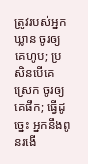ត្រូវរបស់អ្នកឃ្លាន ចូរឲ្យគេហូប; ប្រសិនបើគេស្រេក ចូរឲ្យគេផឹក; ធ្វើដូច្នេះ អ្នកនឹងពូនរងើ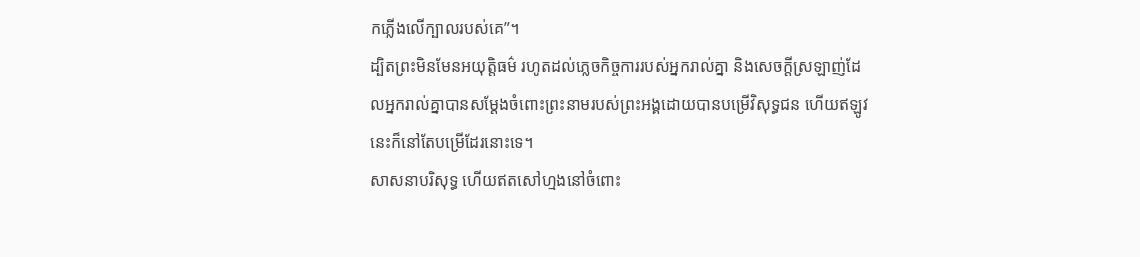កភ្លើងលើក្បាលរបស់គេ”។
ដ្បិតព្រះមិនមែនអយុត្តិធម៌ រហូតដល់ភ្លេចកិច្ចការរបស់អ្នករាល់គ្នា និងសេចក្ដីស្រឡាញ់ដែលអ្នករាល់គ្នាបានសម្ដែងចំពោះព្រះនាមរបស់ព្រះអង្គដោយបានបម្រើវិសុទ្ធជន ហើយឥឡូវនេះក៏នៅតែបម្រើដែរនោះទេ។
សាសនាបរិសុទ្ធ ហើយឥតសៅហ្មងនៅចំពោះ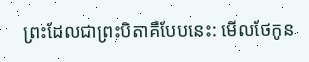ព្រះដែលជាព្រះបិតាគឺបែបនេះ: មើលថែកូន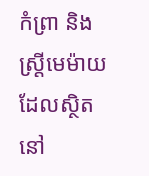កំព្រា និងស្ត្រីមេម៉ាយដែលស្ថិតនៅ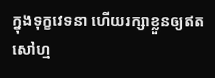ក្នុងទុក្ខវេទនា ហើយរក្សាខ្លួនឲ្យឥតសៅហ្ម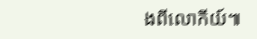ងពីលោកីយ៍៕